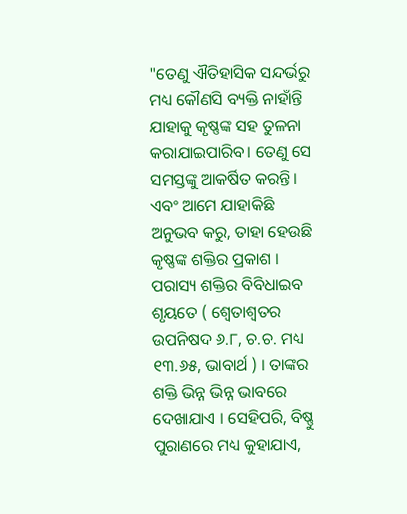"ତେଣୁ ଐତିହାସିକ ସନ୍ଦର୍ଭରୁ ମଧ୍ୟ କୌଣସି ବ୍ୟକ୍ତି ନାହାଁନ୍ତି ଯାହାକୁ କୃଷ୍ଣଙ୍କ ସହ ତୁଳନା କରାଯାଇପାରିବ। ତେଣୁ ସେ ସମସ୍ତଙ୍କୁ ଆକର୍ଷିତ କରନ୍ତି। ଏବଂ ଆମେ ଯାହାକିଛି ଅନୁଭବ କରୁ, ତାହା ହେଉଛି କୃଷ୍ଣଙ୍କ ଶକ୍ତିର ପ୍ରକାଶ । ପରାସ୍ୟ ଶକ୍ତିର ବିବିଧାଇବ ଶୃୟତେ ( ଶ୍ଵେତାଶ୍ୱତର ଉପନିଷଦ ୬.୮, ଚ.ଚ. ମଧ୍ୟ ୧୩.୬୫, ଭାବାର୍ଥ ) । ତାଙ୍କର ଶକ୍ତି ଭିନ୍ନ ଭିନ୍ନ ଭାବରେ ଦେଖାଯାଏ । ସେହିପରି, ବିଷ୍ଣୁ ପୁରାଣରେ ମଧ୍ୟ କୁହାଯାଏ,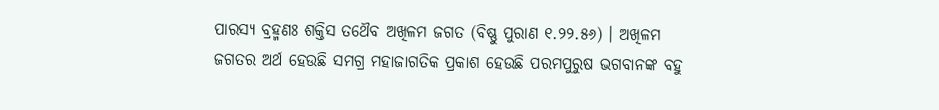ପାରସ୍ୟ ବ୍ରହ୍ମଣଃ ଶକ୍ତିସ ତଥୈବ ଅଖିଳମ ଜଗତ (ବିଷ୍ଣୁ ପୁରାଣ ୧.୨୨.୫୬) । ଅଖିଳମ ଜଗତର ଅର୍ଥ ହେଉଛି ସମଗ୍ର ମହାଜାଗତିକ ପ୍ରକାଶ ହେଉଛି ପରମପୁରୁଷ ଭଗବାନଙ୍କ ବହୁ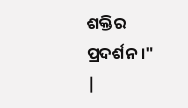ଶକ୍ତିର ପ୍ରଦର୍ଶନ ।"
|